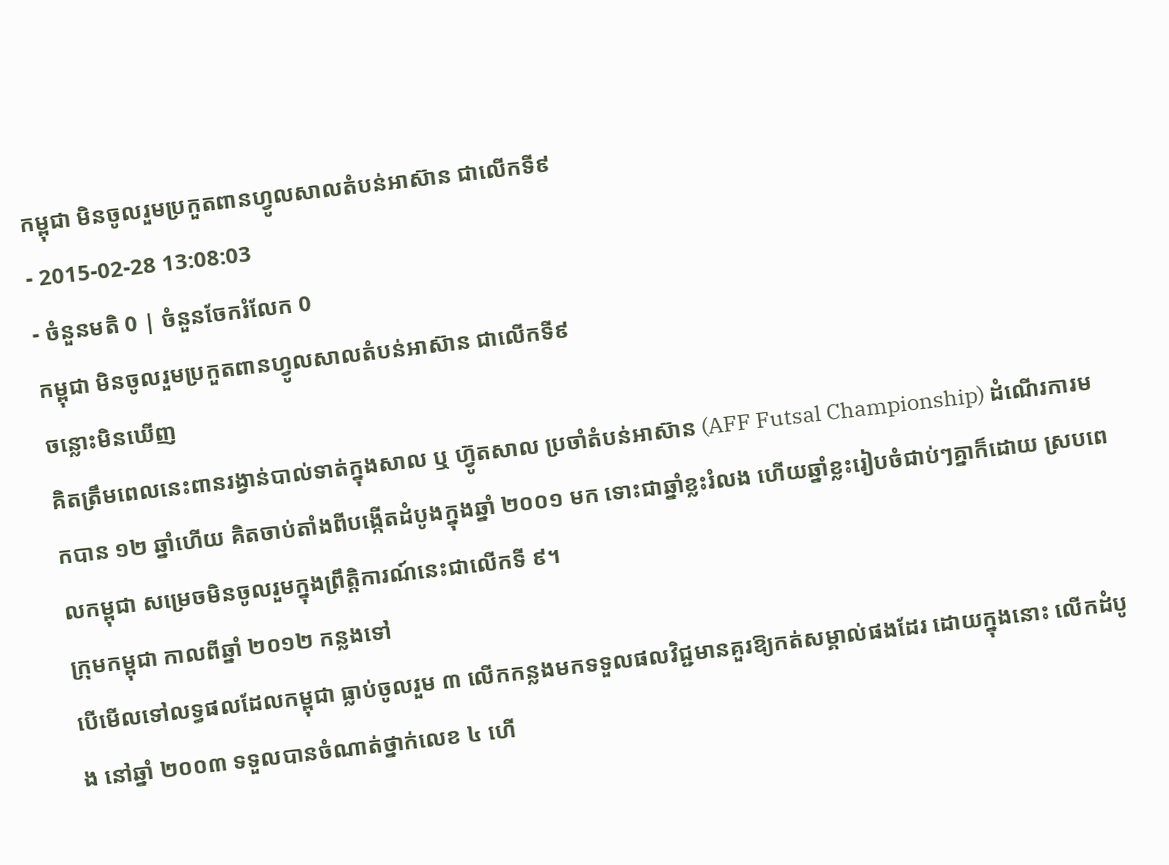កម្ពុជា មិនចូលរួមប្រកួតពានហ្វូលសាលតំបន់អាស៊ាន ជាលើកទី៩
- 2015-02-28 13:08:03
- ចំនួនមតិ 0 | ចំនួនចែករំលែក 0
កម្ពុជា មិនចូលរួមប្រកួតពានហ្វូលសាលតំបន់អាស៊ាន ជាលើកទី៩
ចន្លោះមិនឃើញ
គិតត្រឹមពេលនេះពានរង្វាន់បាល់ទាត់ក្នុងសាល ឬ ហ៊្វូតសាល ប្រចាំតំបន់អាស៊ាន (AFF Futsal Championship) ដំណើរការមកបាន ១២ ឆ្នាំហើយ គិតចាប់តាំងពីបង្កើតដំបូងក្នុងឆ្នាំ ២០០១ មក ទោះជាឆ្នាំខ្លះរំលង ហើយឆ្នាំខ្លះរៀបចំជាប់ៗគ្នាក៏ដោយ ស្របពេលកម្ពុជា សម្រេចមិនចូលរួមក្នុងព្រឹត្តិការណ៍នេះជាលើកទី ៩។
ក្រុមកម្ពុជា កាលពីឆ្នាំ ២០១២ កន្លងទៅ
បើមើលទៅលទ្ធផលដែលកម្ពុជា ធ្លាប់ចូលរួម ៣ លើកកន្លងមកទទួលផលវិជ្ជមានគួរឱ្យកត់សម្គាល់ផងដែរ ដោយក្នុងនោះ លើកដំបូង នៅឆ្នាំ ២០០៣ ទទួលបានចំណាត់ថ្នាក់លេខ ៤ ហើ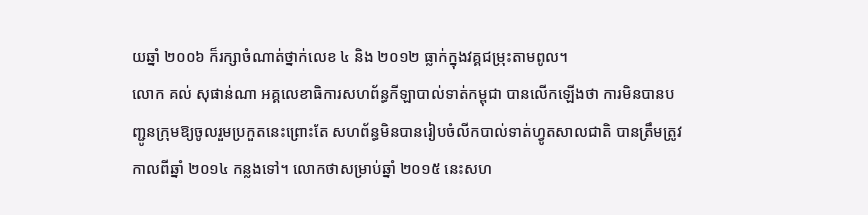យឆ្នាំ ២០០៦ ក៏រក្សាចំណាត់ថ្នាក់លេខ ៤ និង ២០១២ ធ្លាក់ក្នុងវគ្គជម្រុះតាមពូល។
លោក គល់ សុផាន់ណា អគ្គលេខាធិការសហព័ន្ធកីឡាបាល់ទាត់កម្ពុជា បានលើកឡើងថា ការមិនបានបញ្ជូនក្រុមឱ្យចូលរួមប្រកួតនេះព្រោះតែ សហព័ន្ធមិនបានរៀបចំលីកបាល់ទាត់ហ្វូតសាលជាតិ បានត្រឹមត្រូវកាលពីឆ្នាំ ២០១៤ កន្លងទៅ។ លោកថាសម្រាប់ឆ្នាំ ២០១៥ នេះសហ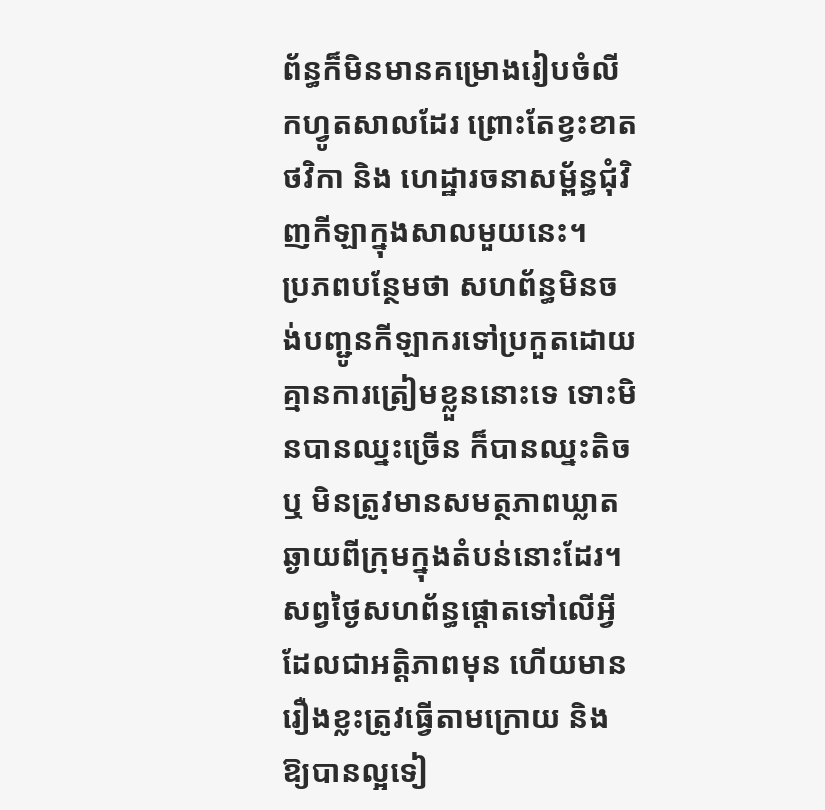ព័ន្ធក៏មិនមានគម្រោងរៀបចំលីកហ្វូតសាលដែរ ព្រោះតែខ្វះខាតថវិកា និង ហេដ្ឋារចនាសម្ព័ន្ធជុំវិញកីឡាក្នុងសាលមួយនេះ។
ប្រភពបន្ថែមថា សហព័ន្ធមិនចង់បញ្ជូនកីឡាករទៅប្រកួតដោយគ្មានការត្រៀមខ្លួននោះទេ ទោះមិនបានឈ្នះច្រើន ក៏បានឈ្នះតិច ឬ មិនត្រូវមានសមត្ថភាពឃ្លាតឆ្ងាយពីក្រុមក្នុងតំបន់នោះដែរ។ សព្វថ្ងៃសហព័ន្ធផ្ដោតទៅលើអ្វីដែលជាអត្តិភាពមុន ហើយមានរឿងខ្លះត្រូវធ្វើតាមក្រោយ និង ឱ្យបានល្អទៀ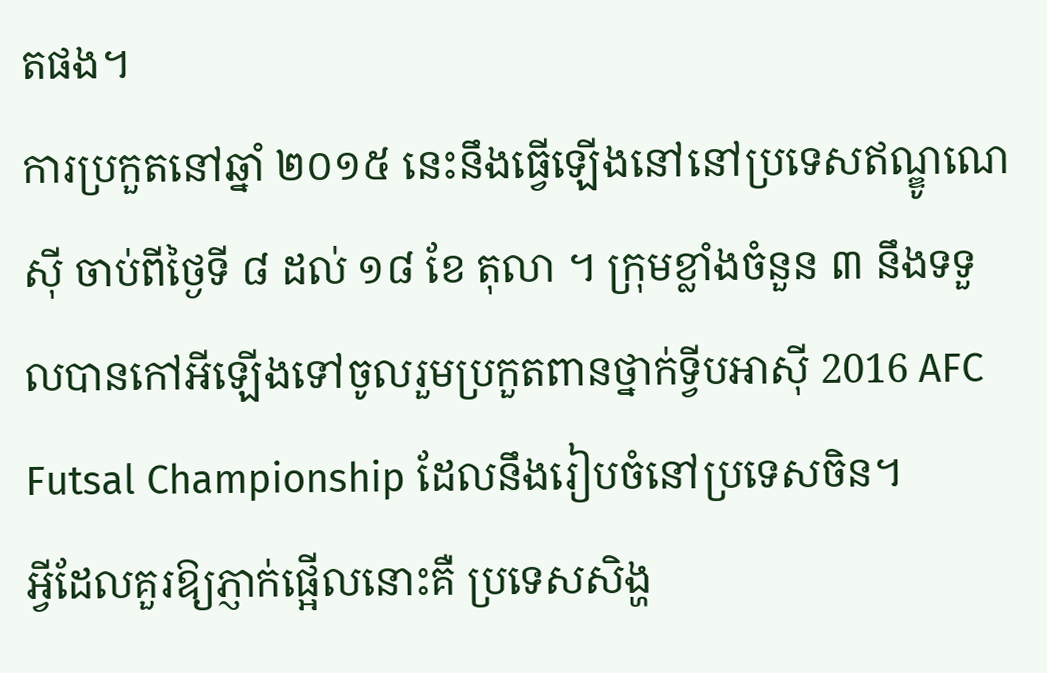តផង។
ការប្រកួតនៅឆ្នាំ ២០១៥ នេះនឹងធ្វើឡើងនៅនៅប្រទេសឥណ្ឌូណេស៊ី ចាប់ពីថ្ងៃទី ៨ ដល់ ១៨ ខែ តុលា ។ ក្រុមខ្លាំងចំនួន ៣ នឹងទទួលបានកៅអីឡើងទៅចូលរួមប្រកួតពានថ្នាក់ទ្វីបអាស៊ី 2016 AFC Futsal Championship ដែលនឹងរៀបចំនៅប្រទេសចិន។
អ្វីដែលគួរឱ្យភ្ញាក់ផ្អើលនោះគឺ ប្រទេសសិង្ហ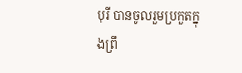បុរី បានចូលរួមប្រកួតក្នុងព្រឹ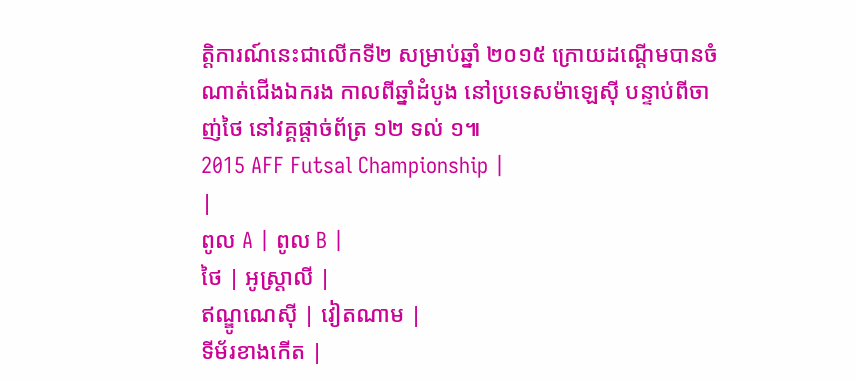ត្តិការណ៍នេះជាលើកទី២ សម្រាប់ឆ្នាំ ២០១៥ ក្រោយដណ្ដើមបានចំណាត់ជើងឯករង កាលពីឆ្នាំដំបូង នៅប្រទេសម៉ាឡេស៊ី បន្ទាប់ពីចាញ់ថៃ នៅវគ្គផ្ដាច់ព័ត្រ ១២ ទល់ ១៕
2015 AFF Futsal Championship |
|
ពូល A | ពូល B |
ថៃ | អូស្រ្តាលី |
ឥណ្ឌូណេស៊ី | វៀតណាម |
ទីម័រខាងកើត |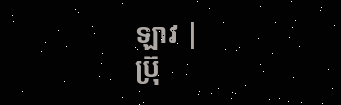ឡាវ |
ប្រ៊ុ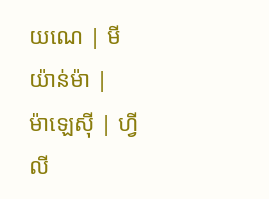យណេ | មីយ៉ាន់ម៉ា |
ម៉ាឡេស៊ី | ហ្វីលី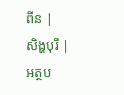ពីន |
សិង្ហបុរី |
អត្ថប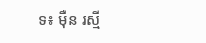ទ៖ ម៉ឺន រស្មី